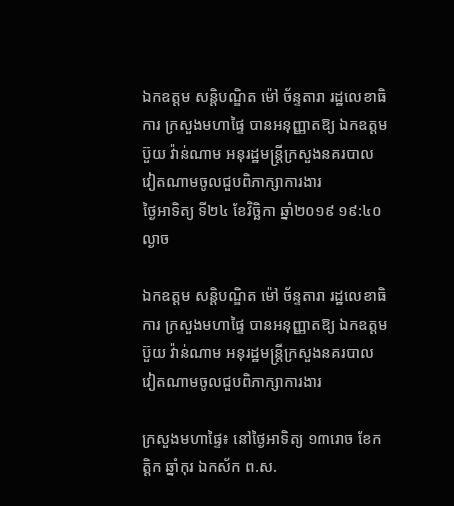ឯកឧត្តម សន្តិបណ្ឌិត ម៉ៅ ច័ន្ទតារា រដ្ឋលេខាធិការ ក្រសួងមហាផ្ទៃ បានអនុញ្ញាតឱ្យ ឯកឧត្ដម ប៊ួយ វ៉ាន់ណាម អនុរដ្ឋមន្ត្រីក្រសួងនគរបាល វៀតណាមចូលជួបពិភាក្សាការងារ
ថ្ងៃអាទិត្យ ទី២៤ ខែវិច្ឆិកា ឆ្នាំ២០១៩ ១៩:៤០ ល្ងាច

ឯកឧត្តម សន្តិបណ្ឌិត ម៉ៅ ច័ន្ទតារា រដ្ឋលេខាធិការ ក្រសួងមហាផ្ទៃ បានអនុញ្ញាតឱ្យ ឯកឧត្ដម ប៊ួយ វ៉ាន់ណាម អនុរដ្ឋមន្ត្រីក្រសួងនគរបាល វៀតណាមចូលជួបពិភាក្សាការងារ

ក្រសួងមហាផ្ទៃ៖ នៅថ្ងៃអាទិត្យ ១៣រោច ខែកត្តិក ឆ្នាំកុរ ឯកស័ក ព.ស.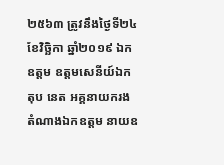២៥៦៣ ត្រូវនឹងថ្ងៃទី២៤ ខែវិច្ឆិកា ឆ្នាំ២០១៩ ឯកឧត្ដម ឧត្ដមសេនីយ៍ឯក តុប នេត អគ្គនាយករង តំណាងឯកឧត្ដម នាយឧ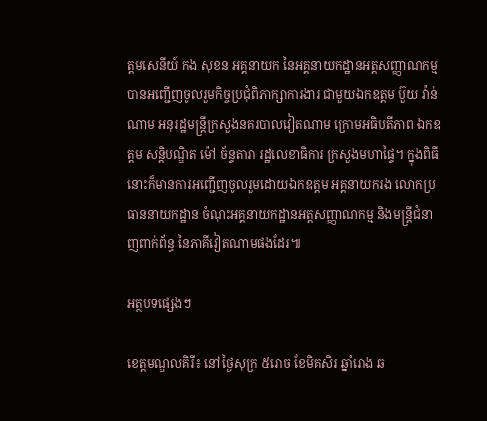ត្តមសេនីយ៍ កង សុខន អគ្គនាយក នៃអគ្គនាយកដ្ឋានអត្តសញ្ញាណកម្ម បានអញ្ជើញចូលរួមកិច្ចប្រជុំពិភាក្សាការងារ ជាមួយឯកឧត្ដម ប៊ួយ វ៉ាន់ណាម អនុរដ្ឋមន្ត្រីក្រសួងនគរបាលវៀតណាម ក្រោមអធិបតីភាព ឯកឧត្តម សន្តិបណ្ឌិត ម៉ៅ ច័ន្ទតារា រដ្ឋលេខាធិការ ក្រសួងមហាផ្ទៃ។ ក្នុងពិធីនោះក៏មានការអញ្ជើញចូលរួមដោយឯកឧត្តម អគ្គនាយករង លោកប្រធាននាយកដ្ឋាន ចំណុះអគ្គនាយកដ្ឋានអត្តសញ្ញាណកម្ម និងមន្ត្រីជំនាញពាក់ព័ន្ធ នៃភាគីវៀតណាមផងដែរ៕

អត្ថបទផ្សេងៗ

ខេត្តមណ្ឌលគិរី៖ នៅថ្ងៃសុក្រ ៥រោច ខែមិគសិរ ឆ្នាំរោង ឆ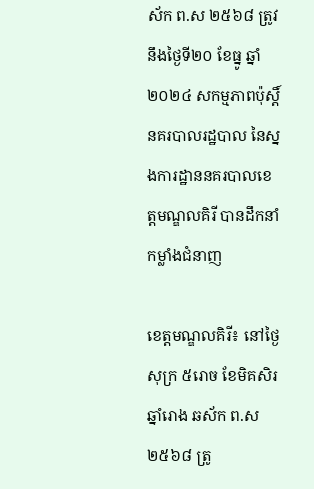ស័ក ព.ស ២៥៦៨ ត្រូវនឹងថ្ងៃទី២០ ខែធ្នូ ឆ្នាំ២០២៤ សកម្មភាពប៉ុស្តិ៍នគរបាលរដ្ឋបាល នៃស្នងការដ្ឋាននគរបាលខេត្តមណ្ឌលគិរី បានដឹកនាំកម្លាំងជំនាញ

ខេត្តមណ្ឌលគិរី៖ នៅថ្ងៃសុក្រ ៥រោច ខែមិគសិរ ឆ្នាំរោង ឆស័ក ព.ស ២៥៦៨ ត្រូ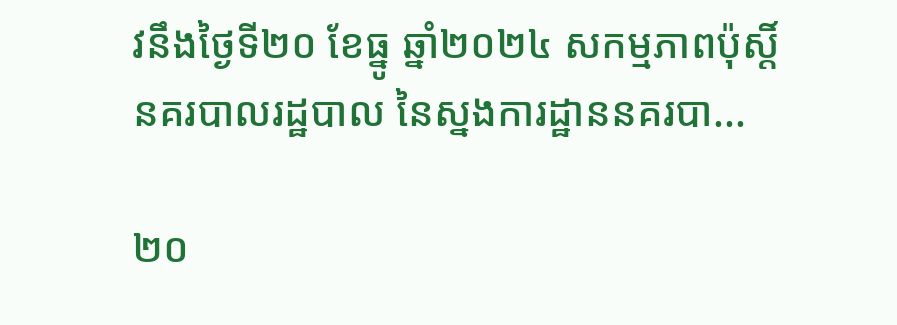វនឹងថ្ងៃទី២០ ខែធ្នូ ឆ្នាំ២០២៤ សកម្មភាពប៉ុស្តិ៍នគរបាលរដ្ឋបាល នៃស្នងការដ្ឋាននគរបា...

២០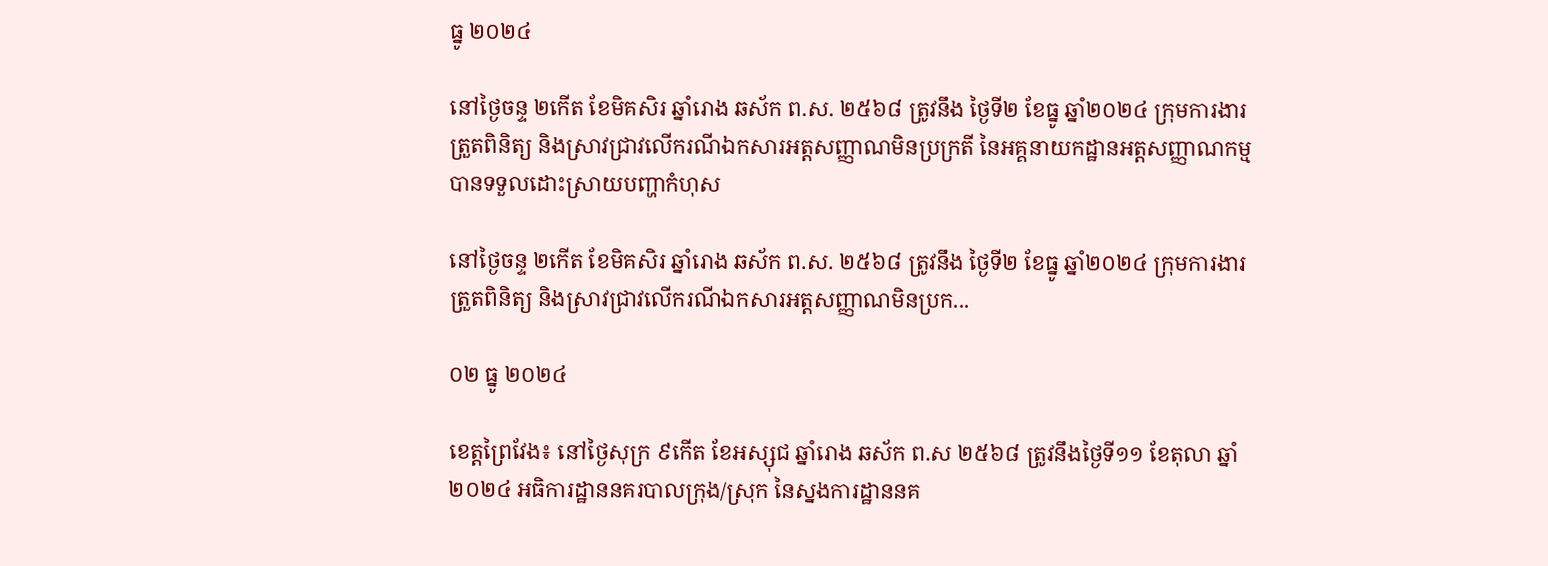ធ្នូ ២០២៤

នៅថ្ងៃចន្ទ ២កើត ខែមិគសិរ ឆ្នាំរោង ឆស័ក ព.ស. ២៥៦៨ ត្រូវនឹង ថ្ងៃទី២ ខែធ្នូ ឆ្នាំ២០២៤ ក្រុមការងារត្រួតពិនិត្យ និងស្រាវជ្រាវលើករណីឯកសារអត្តសញ្ញាណមិនប្រក្រតី នៃអគ្គនាយកដ្ឋានអត្តសញ្ញាណកម្ម បានទទួលដោះស្រាយបញ្ហាកំហុស

នៅថ្ងៃចន្ទ ២កើត ខែមិគសិរ ឆ្នាំរោង ឆស័ក ព.ស. ២៥៦៨ ត្រូវនឹង ថ្ងៃទី២ ខែធ្នូ ឆ្នាំ២០២៤ ក្រុមការងារត្រួតពិនិត្យ និងស្រាវជ្រាវលើករណីឯកសារអត្តសញ្ញាណមិនប្រក...

០២ ធ្នូ ២០២៤

ខេត្តព្រៃវែង៖ នៅថ្ងៃសុក្រ ៩កើត ខែអស្សុជ ឆ្នាំរោង ឆស័ក ព.ស ២៥៦៨ ត្រូវនឹងថ្ងៃទី១១ ខែតុលា ឆ្នាំ២០២៤ អធិការដ្ឋាននគរបាលក្រុង/ស្រុក នៃស្នងការដ្ឋាននគ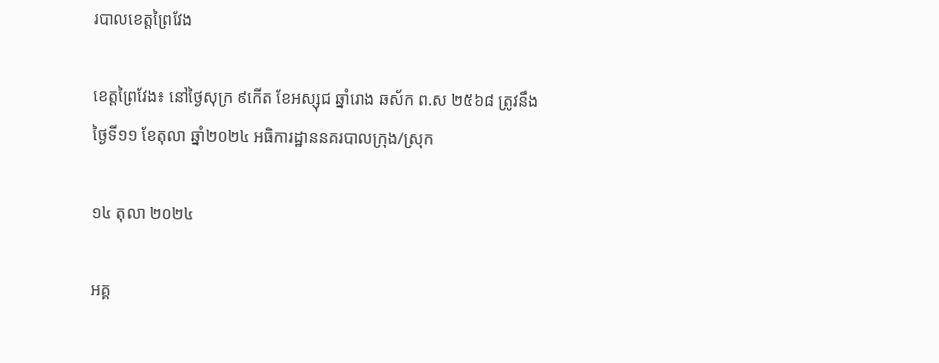របាលខេត្តព្រៃវែង

ខេត្តព្រៃវែង៖ នៅថ្ងៃសុក្រ ៩កើត ខែអស្សុជ ឆ្នាំរោង ឆស័ក ព.ស ២៥៦៨ ត្រូវនឹងថ្ងៃទី១១ ខែតុលា ឆ្នាំ២០២៤ អធិការដ្ឋាននគរបាលក្រុង/ស្រុក

១៤ តុលា ២០២៤

អគ្គ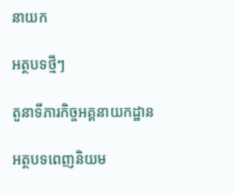នាយក

អត្ថបទថ្មីៗ

តួនាទីភារកិច្ចអគ្គនាយកដ្ឋាន

អត្ថបទពេញនិយម